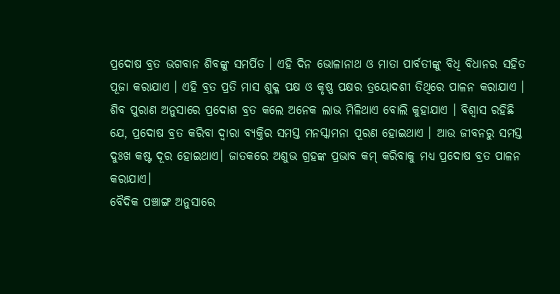ପ୍ରଦୋଷ ବ୍ରତ ଭଗବାନ ଶିବଙ୍କୁ ସମର୍ପିତ । ଏହି ଦିନ ଭୋଳାନାଥ ଓ ମାତା ପାର୍ବତୀଙ୍କୁ ବିଧି ବିଧାନର ସହିତ ପୂଜା କରାଯାଏ । ଏହି ବ୍ରତ ପ୍ରତି ମାସ ଶୁକ୍ଳ ପକ୍ଷ ଓ କୃଷ୍ଣ ପକ୍ଷର ତ୍ରୟୋଦଶୀ ତିଥିରେ ପାଳନ କରାଯାଏ । ଶିବ ପୁରାଣ ଅନୁସାରେ ପ୍ରଦୋଶ ବ୍ରତ କଲେ ଅନେକ ଲାଭ ମିଳିଥାଏ ବୋଲି କୁହାଯାଏ । ବିଶ୍ବାସ ରହିଛି ଯେ, ପ୍ରଦୋଷ ବ୍ରତ କରିବା ଦ୍ବାରା ବ୍ୟକ୍ତିର ସମସ୍ତ ମନସ୍କାମନା ପୂରଣ ହୋଇଥାଏ । ଆଉ ଜୀବନରୁ ସମସ୍ତ ଦୁଃଖ କଷ୍ଟ ଦୂର ହୋଇଥାଏ। ଜାତକରେ ଅଶୁଭ ଗ୍ରହଙ୍କ ପ୍ରଭାବ କମ୍ କରିବାକୁ ମଧ୍ୟ ପ୍ରଦୋଷ ବ୍ରତ ପାଳନ କରାଯାଏ।
ବୈଦିକ ପଞ୍ଚାଙ୍ଗ ଅନୁସାରେ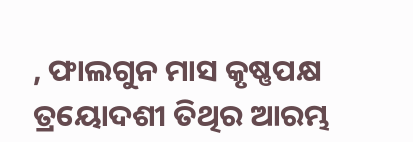, ଫାଲଗୁନ ମାସ କୃଷ୍ଣପକ୍ଷ ତ୍ରୟୋଦଶୀ ତିଥିର ଆରମ୍ଭ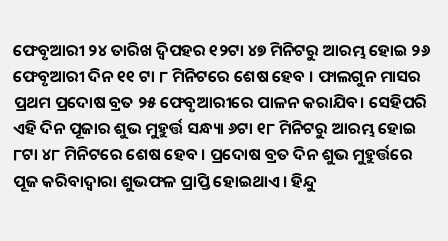ଫେବୃଆରୀ ୨୪ ତାରିଖ ଦ୍ବିପହର ୧୨ଟା ୪୭ ମିନିଟରୁ ଆରମ୍ଭ ହୋଇ ୨୬ ଫେବୃଆରୀ ଦିନ ୧୧ ଟା ୮ ମିନିଟରେ ଶେଷ ହେବ । ଫାଲଗୁନ ମାସର ପ୍ରଥମ ପ୍ରଦୋଷ ବ୍ରତ ୨୫ ଫେବୃଆରୀରେ ପାଳନ କରାଯିବ। ସେହିପରି ଏହି ଦିନ ପୂଜାର ଶୁଭ ମୁହୁର୍ତ୍ତ ସନ୍ଧ୍ୟା ୬ଟା ୧୮ ମିନିଟରୁ ଆରମ୍ଭ ହୋଇ ୮ଟା ୪୮ ମିନିଟରେ ଶେଷ ହେବ । ପ୍ରଦୋଷ ବ୍ରତ ଦିନ ଶୁଭ ମୁହୁର୍ତ୍ତରେ ପୂଜ କରିବାଦ୍ବାରା ଶୁଭଫଳ ପ୍ରାପ୍ତି ହୋଇଥାଏ। ହିନ୍ଦୁ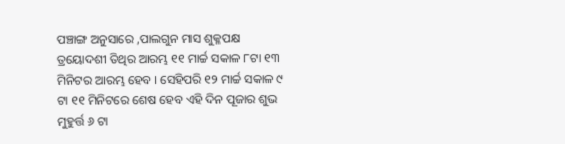ପଞ୍ଚାଙ୍ଗ ଅନୁସାରେ ,ପାଲଗୁନ ମାସ ଶୁକ୍ଳପକ୍ଷ ତ୍ରୟୋଦଶୀ ତିଥିର ଆରମ୍ଭ ୧୧ ମାର୍ଚ୍ଚ ସକାଳ ୮ଟା ୧୩ ମିନିଟର ଆରମ୍ଭ ହେବ । ସେହିପରି ୧୨ ମାର୍ଚ୍ଚ ସକାଳ ୯ ଟା ୧୧ ମିନିଟରେ ଶେଷ ହେବ ଏହି ଦିନ ପୂଜାର ଶୁଭ ମୁହୁର୍ତ୍ତ ୬ ଟା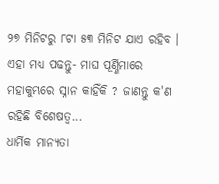୨୭ ମିନିଟରୁ ୮ଟା ୫୩ ମିନିଟ ଯାଏ ରହିବ ।
ଏହା ମଧ୍ୟ ପଢନ୍ତୁ- ମାଘ ପୂର୍ଣ୍ଣିମାରେ ମହାକୁମ୍ଭରେ ସ୍ନାନ କାହିଁକି ? ଜାଣନ୍ତୁ କ'ଣ ରହିଛି ବିଶେଷତ୍ୱ...
ଧାର୍ମିକ ମାନ୍ୟତା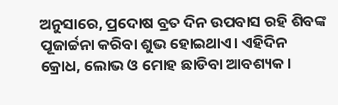ଅନୁସାରେ, ପ୍ରଦୋଷ ବ୍ରତ ଦିନ ଉପବାସ ରହି ଶିବଙ୍କ ପୂଜାର୍ଚ୍ଚନା କରିବା ଶୁଭ ହୋଇଥାଏ। ଏହିଦିନ କ୍ରୋଧ, ଲୋଭ ଓ ମୋହ ଛାଡିବା ଆବଶ୍ୟକ ।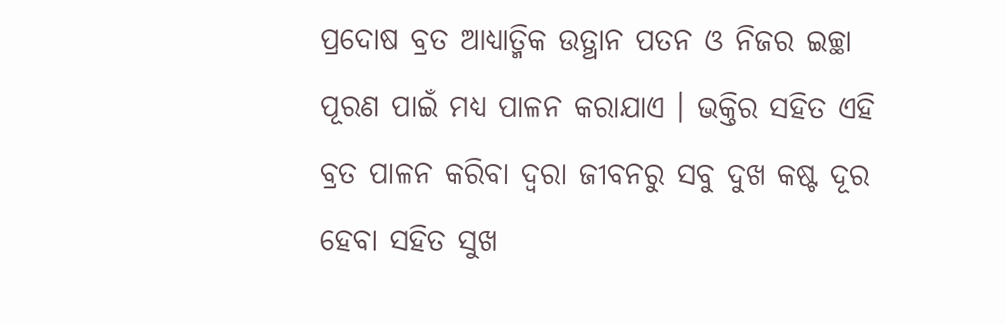ପ୍ରଦୋଷ ବ୍ରତ ଆଧ୍ୟାତ୍ମିକ ଉତ୍ଥାନ ପତନ ଓ ନିଜର ଇଚ୍ଛା ପୂରଣ ପାଇଁ ମଧ୍ୟ ପାଳନ କରାଯାଏ । ଭକ୍ତିର ସହିତ ଏହି ବ୍ରତ ପାଳନ କରିବା ଦ୍ବରା ଜୀବନରୁ ସବୁ ଦୁଖ କଷ୍ଟ ଦୂର ହେବା ସହିତ ସୁଖ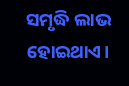ସମୃଦ୍ଧି ଲାଭ ହୋଇଥାଏ।